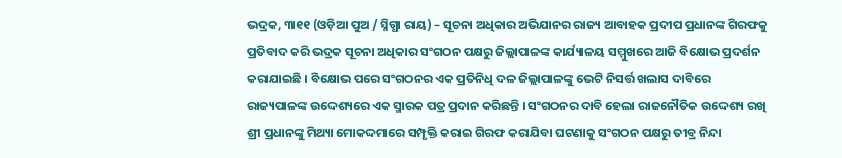ଭଦ୍ରକ, ୩ା୧୧ (ଓଡ଼ିଆ ପୁଅ / ସ୍ନିଗ୍ଧା ରାୟ) – ସୂଚନା ଅଧିକାର ଅଭିଯାନର ରାଜ୍ୟ ଆବାହକ ପ୍ରଦୀପ ପ୍ରଧାନଙ୍କ ଗିରଫକୁ ପ୍ରତିବାଦ କରି ଭଦ୍ରକ ସୂଚନା ଅଧିକାର ସଂଗଠନ ପକ୍ଷରୁ ଜିଲ୍ଲାପାଳଙ୍କ କାର୍ଯ୍ୟାଳୟ ସମ୍ମୁଖରେ ଆଜି ବିକ୍ଷୋଭ ପ୍ରଦର୍ଶନ କରାଯାଇଛି । ବିକ୍ଷୋଭ ପରେ ସଂଗଠନର ଏକ ପ୍ରତିନିଧି ଦଳ ଜିଲ୍ଲାପାଳଙ୍କୁ ଭେଟି ନିସର୍ତ୍ତ ଖଲାସ ଦାବିରେ ରାଜ୍ୟପାଳଙ୍କ ଉଦ୍ଦେଶ୍ୟରେ ଏକ ସ୍ମାରକ ପତ୍ର ପ୍ରଦାନ କରିଛନ୍ତି । ସଂଗଠନର ଦାବି ହେଲା ରାଜନୌତିକ ଉଦ୍ଦେଶ୍ୟ ରଖି ଶ୍ରୀ ପ୍ରଧାନଙ୍କୁ ମିଥ୍ୟା ମୋକଦ୍ଦମାରେ ସମ୍ପୃକ୍ତି କରାଇ ଗିରଫ କରାଯିବା ଘଟଣାକୁ ସଂଗଠନ ପକ୍ଷରୁ ତୀବ୍ର ନିନ୍ଦା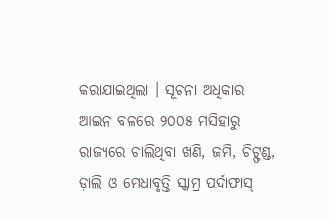କରାଯାଇଥିଲା । ସୂଚନା ଅଧିକାର ଆଇନ ବଳରେ ୨୦୦୫ ମସିହାରୁ ରାଜ୍ୟରେ ଚାଲିଥିବା ଖଣି, ଜମି, ଚିଟ୍ଫଣ୍ଡ, ଡ଼ାଲି ଓ ମେଧାବୃତ୍ତି ସ୍କାମ୍ର ପର୍ଦାଫାସ୍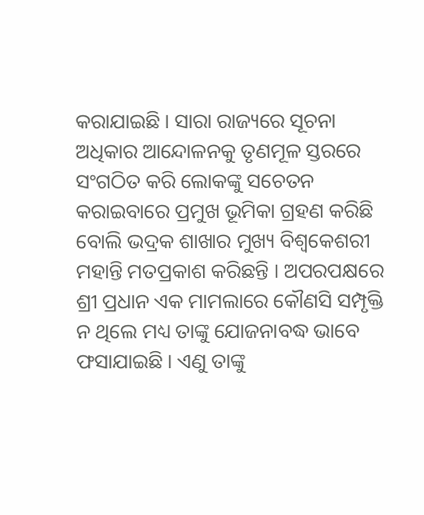କରାଯାଇଛି । ସାରା ରାଜ୍ୟରେ ସୂଚନା ଅଧିକାର ଆନ୍ଦୋଳନକୁ ତୃଣମୂଳ ସ୍ତରରେ ସଂଗଠିତ କରି ଲୋକଙ୍କୁ ସଚେତନ କରାଇବାରେ ପ୍ରମୁଖ ଭୂମିକା ଗ୍ରହଣ କରିଛି ବୋଲି ଭଦ୍ରକ ଶାଖାର ମୁଖ୍ୟ ବିଶ୍ୱକେଶରୀ ମହାନ୍ତି ମତପ୍ରକାଶ କରିଛନ୍ତି । ଅପରପକ୍ଷରେ ଶ୍ରୀ ପ୍ରଧାନ ଏକ ମାମଲାରେ କୌଣସି ସମ୍ପୃକ୍ତି ନ ଥିଲେ ମଧ୍ୟ ତାଙ୍କୁ ଯୋଜନାବଦ୍ଧ ଭାବେ ଫସାଯାଇଛି । ଏଣୁ ତାଙ୍କୁ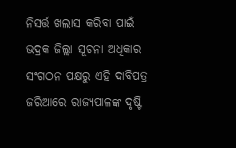ନିସର୍ତ୍ତ ଖଲାସ କରିବା ପାଇଁ ଭଦ୍ରକ ଜିଲ୍ଲା ସୂଚନା ଅଧିକାର ସଂଗଠନ ପକ୍ଷରୁ ଏହି ଦାବିପତ୍ର ଜରିଆରେ ରାଜ୍ୟପାଳଙ୍କ ଦୃଷ୍ଟି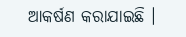ଆକର୍ଷଣ କରାଯାଇଛି ।